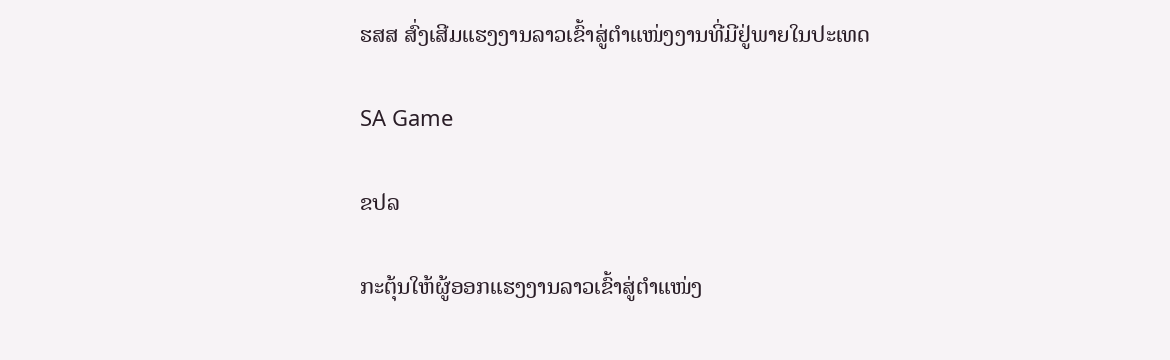ຮສສ ສົ່ງເສີມແຮງງານລາວເຂົ້າສູ່ຕໍາແໜ່ງງານທີ່ມີຢູ່ພາຍໃນປະເທດ

SA Game

ຂປລ

ກະຕຸ້ນໃຫ້ຜູ້ອອກແຮງງານລາວເຂົ້າສູ່ຕໍາແໜ່ງ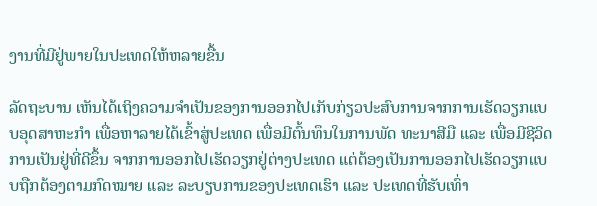ງານທີ່ມີຢູ່ພາຍໃນປະເທດໃຫ້ຫລາຍຂື້ນ

ລັດຖະບານ ເຫັນໄດ້ເຖິງຄວາມຈຳເປັນຂອງການອອກໄປເກັບກ່ຽວປະສົບການຈາກການເຮັດວຽກແບບອຸດສາຫະກຳ ເພື່ອຫາລາຍໄດ້ເຂົ້າສູ່ປະເທດ ເພື່ອມີຕົ້ນທຶນໃນການພັດ ທະນາສີມື ແລະ ເພື່ອມີຊີວິດການເປັນຢູ່ທີ່ດີຂຶ້ນ ຈາກການອອກໄປເຮັດວຽກຢູ່ຕ່າງປະເທດ ແຕ່ຕ້ອງເປັນການອອກໄປເຮັດວຽກແບບຖືກຕ້ອງຕາມກົດໝາຍ ແລະ ລະບຽບການຂອງປະເທດເຮົາ ແລະ ປະເທດທີ່ຮັບເທົ່າ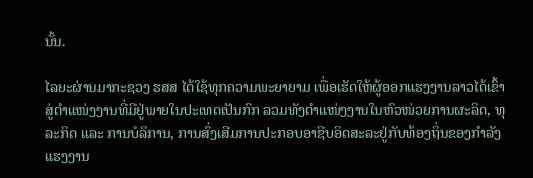ນັ້ນ.

ໄລຍະຜ່ານມາກະຊວງ ຮສສ ໄດ້ໃຊ້ທຸກຄວາມພະຍາຍາມ ເພື່ອເຮັດໃຫ້ຜູ້ອອກແຮງງານລາວໄດ້ເຂົ້າສູ່ຕໍາແໜ່ງງານທີ່ມີຢູ່ພາຍໃນປະເທດເປັນກົກ ລວມທັງຕໍາແໜ່ງງານໃນຫົວໜ່ວຍການຜະລິດ, ທຸລະກິດ ແລະ ການບໍລິການ, ການສົ່ງເສີມການປະກອບອາຊີບອິດສະລະຢູ່ກັບທ້ອງຖິ່ນຂອງກຳລັງແຮງງານ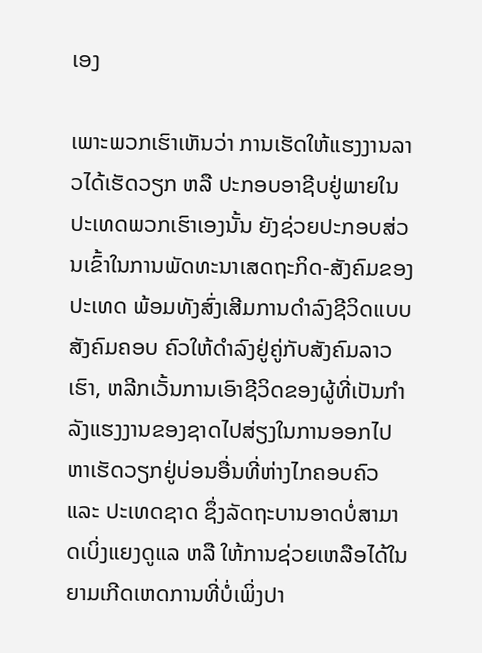ເອງ

ເພາະພວກເຮົາເຫັນວ່າ ການເຮັດໃຫ້ແຮງງານລາວໄດ້ເຮັດວຽກ ຫລື ປະກອບອາຊີບຢູ່ພາຍໃນປະເທດພວກເຮົາເອງນັ້ນ ຍັງຊ່ວຍປະກອບສ່ວນເຂົ້າໃນການພັດທະນາເສດຖະກິດ-ສັງຄົມຂອງປະເທດ ພ້ອມທັງສົ່ງເສີມການດຳລົງຊີວິດແບບສັງຄົມຄອບ ຄົວໃຫ້ດຳລົງຢູ່ຄູ່ກັບສັງຄົມລາວເຮົາ, ຫລີກເວັ້ນການເອົາຊີວິດຂອງຜູ້ທີ່ເປັນກຳລັງແຮງງານຂອງຊາດໄປສ່ຽງໃນການອອກໄປຫາເຮັດວຽກຢູ່ບ່ອນອື່ນທີ່ຫ່າງໄກຄອບຄົວ ແລະ ປະເທດຊາດ ຊຶ່ງລັດຖະບານອາດບໍ່ສາມາດເບິ່ງແຍງດູແລ ຫລື ໃຫ້ການຊ່ວຍເຫລືອໄດ້ໃນຍາມເກີດເຫດການທີ່ບໍ່ເພິ່ງປາ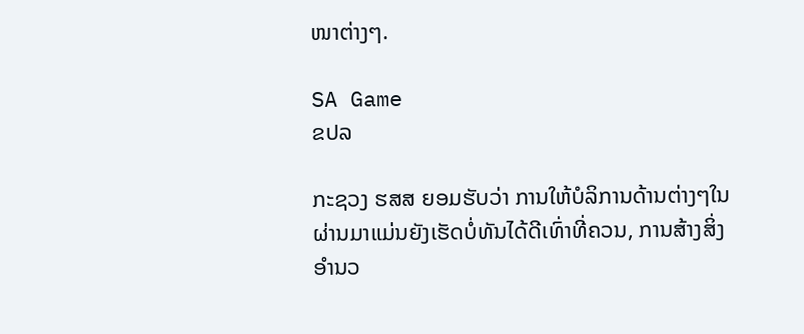ໜາຕ່າງໆ.

SA Game
ຂປລ

ກະຊວງ ຮສສ ຍອມຮັບວ່າ ການໃຫ້ບໍລິການດ້ານຕ່າງໆໃນຜ່ານມາແມ່ນຍັງເຮັດບໍ່ທັນໄດ້ດີເທົ່າທີ່ຄວນ, ການສ້າງສິ່ງອຳນວ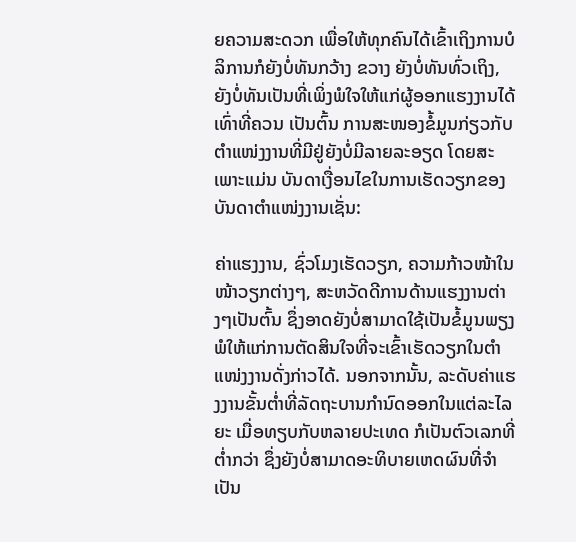ຍຄວາມສະດວກ ເພື່ອໃຫ້ທຸກຄົນໄດ້ເຂົ້າເຖິງການບໍລິການກໍຍັງບໍ່ທັນກວ້າງ ຂວາງ ຍັງບໍ່ທັນທົ່ວເຖິງ, ຍັງບໍ່ທັນເປັນທີ່ເພິ່ງພໍໃຈໃຫ້ແກ່ຜູ້ອອກແຮງງານໄດ້ເທົ່າທີ່ຄວນ ເປັນຕົ້ນ ການສະໜອງຂໍ້ມູນກ່ຽວກັບຕໍາແໜ່ງງານທີ່ມີຢູ່ຍັງບໍ່ມີລາຍລະອຽດ ໂດຍສະເພາະແມ່ນ ບັນດາເງື່ອນໄຂໃນການເຮັດວຽກຂອງບັນດາຕໍາແໜ່ງງານເຊັ່ນ:

ຄ່າແຮງງານ, ຊົ່ວໂມງເຮັດວຽກ, ຄວາມກ້າວໜ້າໃນໜ້າວຽກຕ່າງໆ, ສະຫວັດດີການດ້ານແຮງງານຕ່າງໆເປັນຕົ້ນ ຊຶ່ງອາດຍັງບໍ່ສາມາດໃຊ້ເປັນຂໍ້ມູນພຽງພໍໃຫ້ແກ່ການຕັດສິນໃຈທີ່ຈະເຂົ້າເຮັດວຽກໃນຕໍາແໜ່ງງານດັ່ງກ່າວໄດ້. ນອກຈາກນັ້ນ, ລະດັບຄ່າແຮງງານຂັ້ນຕ່ຳທີ່ລັດຖະບານກຳນົດອອກໃນແຕ່ລະໄລຍະ ເມື່ອທຽບກັບຫລາຍປະເທດ ກໍເປັນຕົວເລກທີ່ຕ່ຳກວ່າ ຊຶ່ງຍັງບໍ່ສາມາດອະທິບາຍເຫດຜົນທີ່ຈຳເປັນ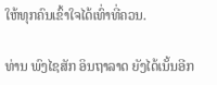ໃຫ້ທຸກຄົນເຂົ້າໃຈໄດ້ເທົ່າທີ່ຄວນ.

ທ່ານ ພົງໄຊສັກ ອິນຖາລາດ ຍັງໄດ້ເນັ້ນອີກ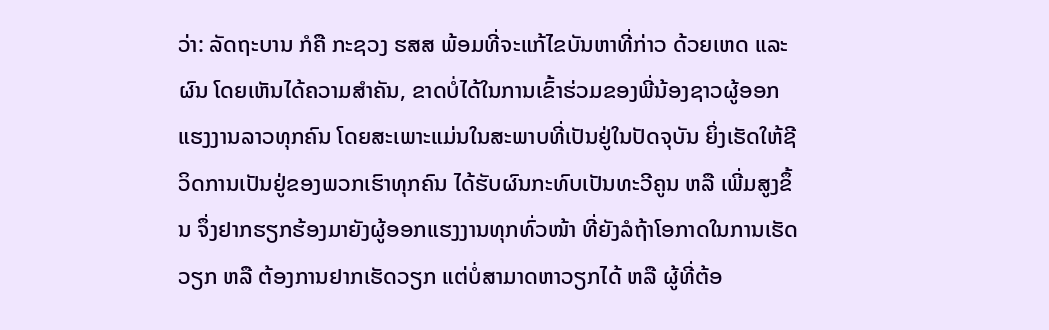ວ່າ: ລັດຖະບານ ກໍຄື ກະຊວງ ຮສສ ພ້ອມທີ່ຈະແກ້ໄຂບັນຫາທີ່ກ່າວ ດ້ວຍເຫດ ແລະ ຜົນ ໂດຍເຫັນໄດ້ຄວາມສຳຄັນ, ຂາດບໍ່ໄດ້ໃນການເຂົ້າຮ່ວມຂອງພີ່ນ້ອງຊາວຜູ້ອອກແຮງງານລາວທຸກຄົນ ໂດຍສະເພາະແມ່ນໃນສະພາບທີ່ເປັນຢູ່ໃນປັດຈຸບັນ ຍິ່ງເຮັດໃຫ້ຊີວິດການເປັນຢູ່ຂອງພວກເຮົາທຸກຄົນ ໄດ້ຮັບຜົນກະທົບເປັນທະວີຄູນ ຫລື ເພີ່ມສູງຂຶ້ນ ຈຶ່ງຢາກຮຽກຮ້ອງມາຍັງຜູ້ອອກແຮງງານທຸກທົ່ວໜ້າ ທີ່ຍັງລໍຖ້າໂອກາດໃນການເຮັດວຽກ ຫລື ຕ້ອງການຢາກເຮັດວຽກ ແຕ່ບໍ່ສາມາດຫາວຽກໄດ້ ຫລື ຜູ້ທີ່ຕ້ອ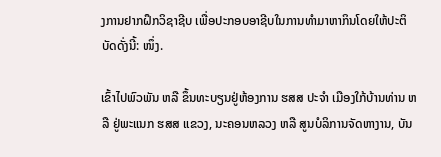ງການຢາກຝຶກວິຊາຊີບ ເພື່ອປະກອບອາຊີບໃນການທຳມາຫາກິນໂດຍໃຫ້ປະຕິບັດດັ່ງນີ້: ໜຶ່ງ.

ເຂົ້າໄປພົວພັນ ຫລື ຂຶ້ນທະບຽນຢູ່ຫ້ອງການ ຮສສ ປະຈຳ ເມືອງໃກ້ບ້ານທ່ານ ຫລື ຢູ່ພະແນກ ຮສສ ແຂວງ, ນະຄອນຫລວງ ຫລື ສູນບໍລິການຈັດຫາງານ, ບັນ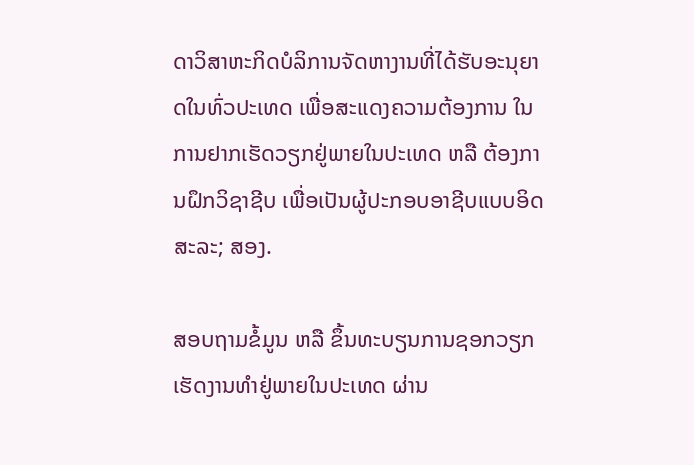ດາວິສາຫະກິດບໍລິການຈັດຫາງານທີ່ໄດ້ຮັບອະນຸຍາດໃນທົ່ວປະເທດ ເພື່ອສະແດງຄວາມຕ້ອງການ ໃນການຢາກເຮັດວຽກຢູ່ພາຍໃນປະເທດ ຫລື ຕ້ອງການຝຶກວິຊາຊີບ ເພື່ອເປັນຜູ້ປະກອບອາຊີບແບບອິດສະລະ; ສອງ.

ສອບຖາມຂໍ້ມູນ ຫລື ຂຶ້ນທະບຽນການຊອກວຽກເຮັດງານທຳຢູ່ພາຍໃນປະເທດ ຜ່ານ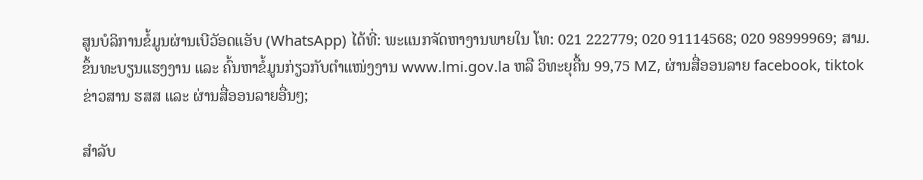ສູນບໍລິການຂໍ້ມູນຜ່ານເບີວັອດແອັບ (WhatsApp) ໄດ້ທີ່: ພະແນກຈັດຫາງານພາຍໃນ ໂທ: 021 222779; 020 91114568; 020 98999969; ສາມ. ຂຶ້ນທະບຽນແຮງງານ ແລະ ຄົ້ນຫາຂໍ້ມູນກ່ຽວກັບຕຳແໜ່ງງານ www.lmi.gov.la ຫລື ວິທະຍຸຄື້ນ 99,75 MZ, ຜ່ານສື່ອອນລາຍ facebook, tiktok ຂ່າວສານ ຮສສ ແລະ ຜ່ານສື່ອອນລາຍອື່ນໆ;

ສຳລັບ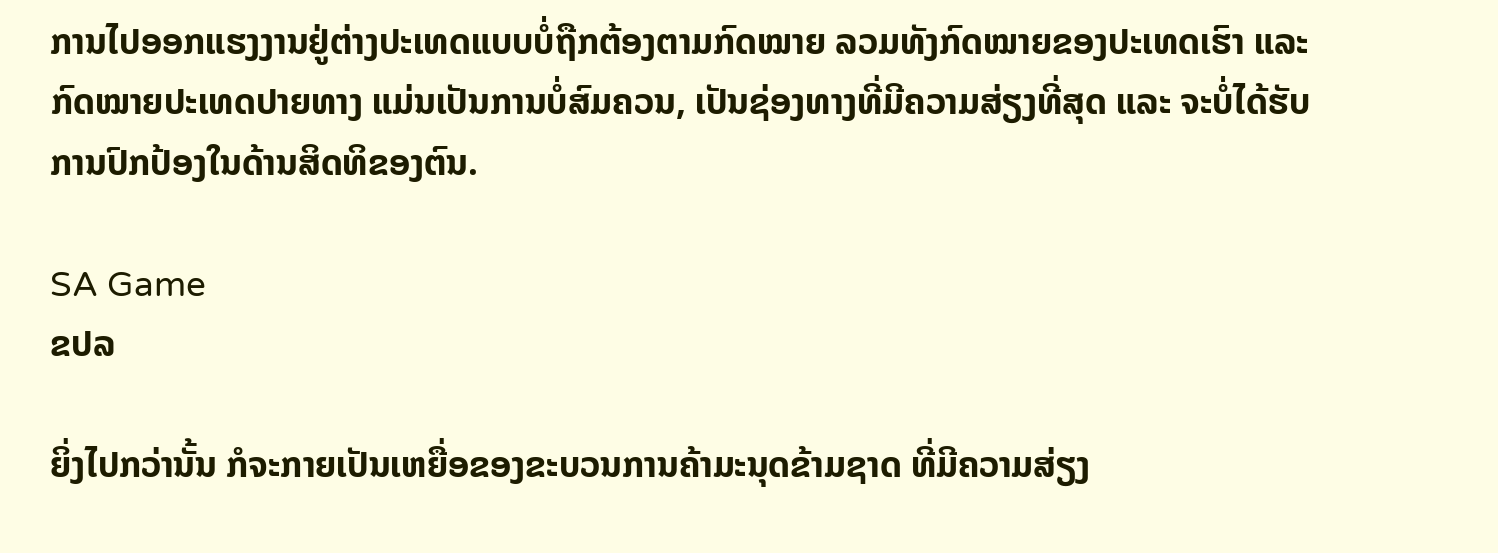ການໄປອອກແຮງງານຢູ່ຕ່າງປະເທດແບບບໍ່ຖືກຕ້ອງຕາມກົດໝາຍ ລວມທັງກົດໝາຍຂອງປະເທດເຮົາ ແລະ ກົດໝາຍປະເທດປາຍທາງ ແມ່ນເປັນການບໍ່ສົມຄວນ, ເປັນຊ່ອງທາງທີ່ມີຄວາມສ່ຽງທີ່ສຸດ ແລະ ຈະບໍ່ໄດ້ຮັບການປົກປ້ອງໃນດ້ານສິດທິຂອງຕົນ.

SA Game
ຂປລ

ຍິ່ງໄປກວ່ານັ້ນ ກໍຈະກາຍເປັນເຫຍື່ອຂອງຂະບວນການຄ້າມະນຸດຂ້າມຊາດ ທີ່ມີຄວາມສ່ຽງ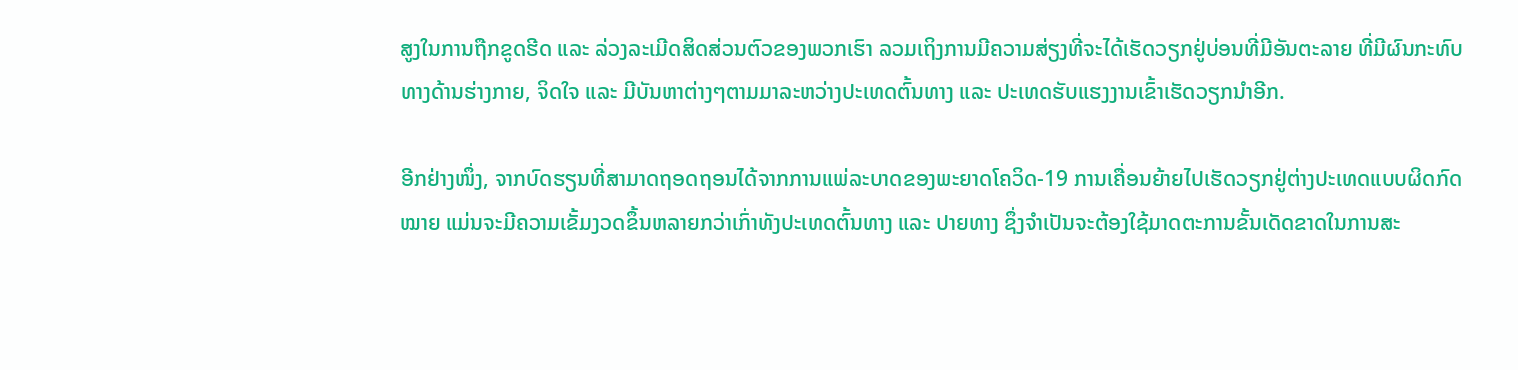ສູງໃນການຖືກຂູດຮີດ ແລະ ລ່ວງລະເມີດສິດສ່ວນຕົວຂອງພວກເຮົາ ລວມເຖິງການມີຄວາມສ່ຽງທີ່ຈະໄດ້ເຮັດວຽກຢູ່ບ່ອນທີ່ມີອັນຕະລາຍ ທີ່ມີຜົນກະທົບທາງດ້ານຮ່າງກາຍ, ຈິດໃຈ ແລະ ມີບັນຫາຕ່າງໆຕາມມາລະຫວ່າງປະເທດຕົ້ນທາງ ແລະ ປະເທດຮັບແຮງງານເຂົ້າເຮັດວຽກນຳອີກ.

ອີກຢ່າງໜຶ່ງ, ຈາກບົດຮຽນທີ່ສາມາດຖອດຖອນໄດ້ຈາກການແພ່ລະບາດຂອງພະຍາດໂຄວິດ-19 ການເຄື່ອນຍ້າຍໄປເຮັດວຽກຢູ່ຕ່າງປະເທດແບບຜິດກົດໝາຍ ແມ່ນຈະມີຄວາມເຂັ້ມງວດຂຶ້ນຫລາຍກວ່າເກົ່າທັງປະເທດຕົ້ນທາງ ແລະ ປາຍທາງ ຊຶ່ງຈຳເປັນຈະຕ້ອງໃຊ້ມາດຕະການຂັ້ນເດັດຂາດໃນການສະ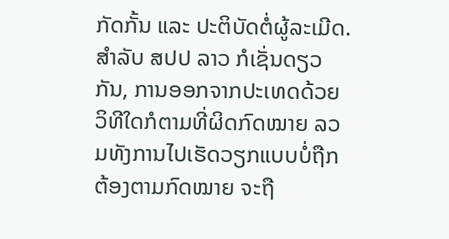ກັດກັ້ນ ແລະ ປະຕິບັດຕໍ່ຜູ້ລະເມີດ. ສຳລັບ ສປປ ລາວ ກໍເຊັ່ນດຽວກັນ, ການອອກຈາກປະເທດດ້ວຍວິທີໃດກໍຕາມທີ່ຜິດກົດໝາຍ ລວມທັງການໄປເຮັດວຽກແບບບໍ່ຖືກຕ້ອງຕາມກົດໝາຍ ຈະຖື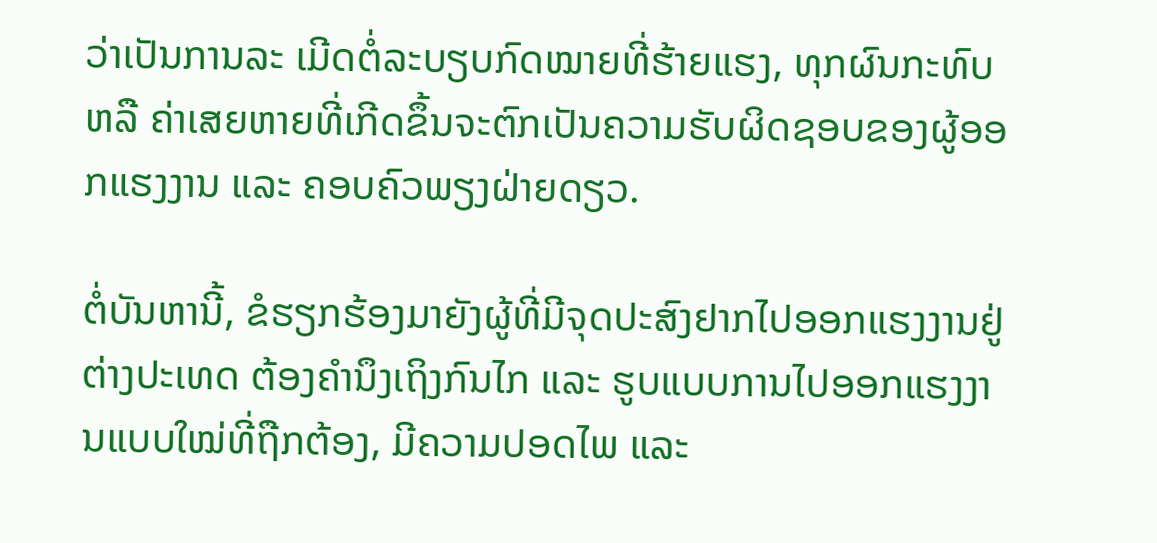ວ່າເປັນການລະ ເມີດຕໍ່ລະບຽບກົດໝາຍທີ່ຮ້າຍແຮງ, ທຸກຜົນກະທົບ ຫລື ຄ່າເສຍຫາຍທີ່ເກີດຂຶ້ນຈະຕົກເປັນຄວາມຮັບຜິດຊອບຂອງຜູ້ອອກແຮງງານ ແລະ ຄອບຄົວພຽງຝ່າຍດຽວ.

ຕໍ່ບັນຫານີ້, ຂໍຮຽກຮ້ອງມາຍັງຜູ້ທີ່ມີຈຸດປະສົງຢາກໄປອອກແຮງງານຢູ່ຕ່າງປະເທດ ຕ້ອງຄຳນຶງເຖິງກົນໄກ ແລະ ຮູບແບບການໄປອອກແຮງງານແບບໃໝ່ທີ່ຖືກຕ້ອງ, ມີຄວາມປອດໄພ ແລະ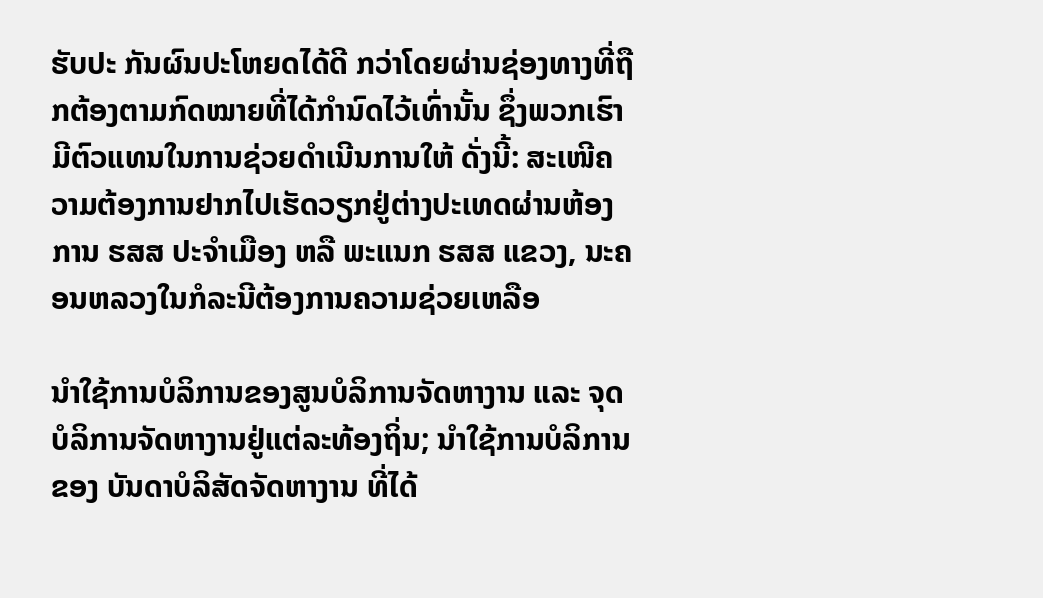ຮັບປະ ກັນຜົນປະໂຫຍດໄດ້ດີ ກວ່າໂດຍຜ່ານຊ່ອງທາງທີ່ຖືກຕ້ອງຕາມກົດໝາຍທີ່ໄດ້ກຳນົດໄວ້ເທົ່ານັ້ນ ຊຶ່ງພວກເຮົາມີຕົວແທນໃນການຊ່ວຍດຳເນີນການໃຫ້ ດັ່ງນີ້: ສະເໜີຄວາມຕ້ອງການຢາກໄປເຮັດວຽກຢູ່ຕ່າງປະເທດຜ່ານຫ້ອງການ ຮສສ ປະຈຳເມືອງ ຫລື ພະແນກ ຮສສ ແຂວງ, ນະຄອນຫລວງໃນກໍລະນີຕ້ອງການຄວາມຊ່ວຍເຫລືອ

ນຳໃຊ້ການບໍລິການຂອງສູນບໍລິການຈັດຫາງານ ແລະ ຈຸດບໍລິການຈັດຫາງານຢູ່ແຕ່ລະທ້ອງຖິ່ນ; ນຳໃຊ້ການບໍລິການຂອງ ບັນດາບໍລິສັດຈັດຫາງານ ທີ່ໄດ້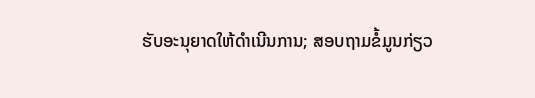ຮັບອະນຸຍາດໃຫ້ດຳເນີນການ; ສອບຖາມຂໍ້ມູນກ່ຽວ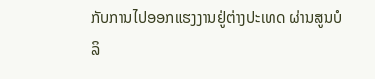ກັບການໄປອອກແຮງງານຢູ່ຕ່າງປະເທດ ຜ່ານສູນບໍລິ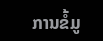ການຂໍ້ມູ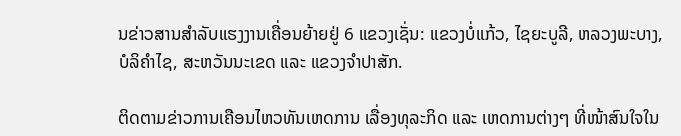ນຂ່າວສານສຳລັບແຮງງານເຄື່ອນຍ້າຍຢູ່ 6 ແຂວງເຊັ່ນ: ແຂວງບໍ່ແກ້ວ, ໄຊຍະບູລີ, ຫລວງພະບາງ, ບໍລິຄຳໄຊ, ສະຫວັນນະເຂດ ແລະ ແຂວງຈຳປາສັກ.

ຕິດຕາມຂ່າວການເຄືອນໄຫວທັນເຫດການ ເລື່ອງທຸລະກິດ ແລະ ເຫດການຕ່າງໆ ທີ່ໜ້າສົນໃຈໃນ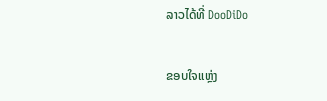ລາວໄດ້ທີ່ DooDiDo

ຂອບໃຈແຫຼ່ງ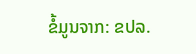ຂໍ້ມູນຈາກ: ຂປລ.